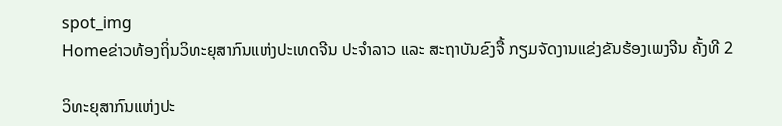spot_img
Homeຂ່າວທ້ອງຖິ່ນວິທະຍຸສາກົນແຫ່ງປະເທດຈີນ ປະຈໍາລາວ ແລະ ສະຖາບັນຂົງຈື້ ກຽມຈັດງານແຂ່ງຂັນຮ້ອງເພງຈີນ ຄັ້ງທີ 2

ວິທະຍຸສາກົນແຫ່ງປະ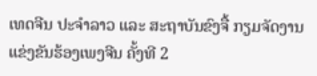ເທດຈີນ ປະຈໍາລາວ ແລະ ສະຖາບັນຂົງຈື້ ກຽມຈັດງານແຂ່ງຂັນຮ້ອງເພງຈີນ ຄັ້ງທີ 2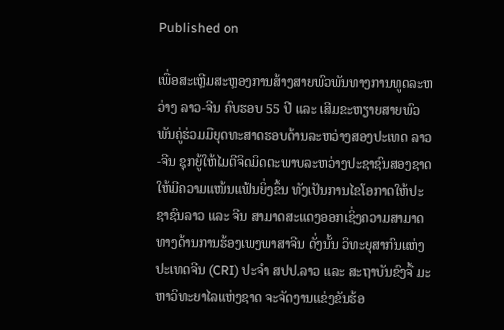Published on

ເພື່ອສະເຫຼີມສະຫຼອງການສ້າງສາຍພົວພັນທາງການທູດລະຫວ່າງ ລາວ-ຈີນ ຄົບຮອບ 55 ປີ ແລະ ເສີມຂະຫຽາຍສາຍພົວພັນຄູ່ຮ່ວມມືຍຸດທະສາດຮອບດ້ານລະຫວ່າງສອງປະເທດ ລາວ-ຈີນ ຊຸກຍູ້ໃຫ້ໄມຕີຈິດມິດຕະພາບລະຫວ່າງປະຊາຊົນສອງຊາດ ໃຫ້ມີຄວາມແໜ້ນແຟ້ນຍິ່ງຂຶ້ນ ທັງເປັນການໄຂໂອກາດໃຫ້ປະຊາຊົນລາວ ແລະ ຈີນ ສາມາດສະແດງອອກເຊິ່ງຄວາມສາມາດທາງດ້ານການຮ້ອງເພງພາສາຈີນ ດັ່ງນັ້ນ ວິທະຍຸສາກົນແຫ່ງປະເທດຈີນ (CRI) ປະຈໍາ ສປປ.ລາວ ແລະ ສະຖາບັນຂົງຈື້ ມະຫາວິທະຍາໄລແຫ່ງຊາດ ຈະຈັດງານແຂ່ງຂັນຮ້ອ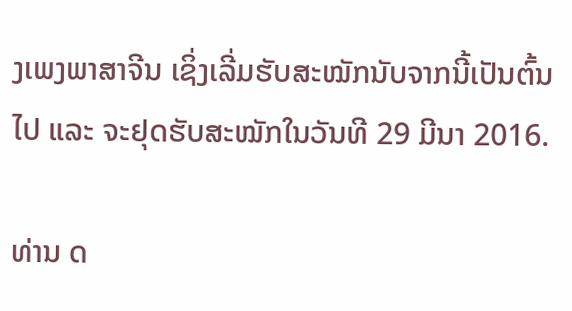ງເພງພາສາຈີນ ເຊິ່ງເລີ່ມຮັບສະໝັກນັບຈາກນີ້ເປັນຕົ້ນໄປ ແລະ ຈະຢຸດຮັບສະໝັກໃນວັນທີ 29 ມີນາ 2016.

ທ່ານ ດ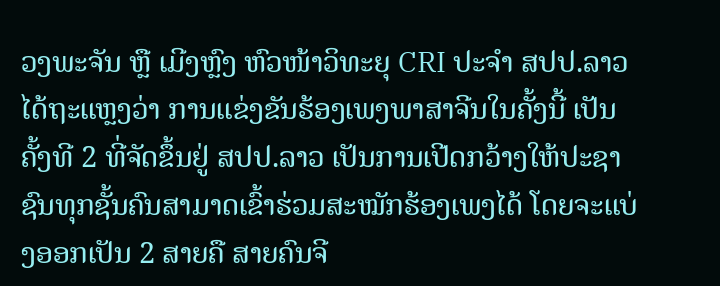ວງພະຈັນ ຫຼື ເມີງຫຼົງ ຫົວໜ້າວິທະຍຸ CRI ປະຈໍາ ສປປ.ລາວ ໄດ້ຖະແຫຼງວ່າ ການແຂ່ງຂັນຮ້ອງເພງພາສາຈີນໃນຄັ້ງນີ້ ເປັນຄັ້ງທີ 2 ທີ່ຈັດຂຶ້ນຢູ່ ສປປ.ລາວ ເປັນການເປີດກວ້າງໃຫ້ປະຊາຊົນທຸກຊັ້ນຄົນສາມາດເຂົ້າຮ່ວມສະໝັກຮ້ອງເພງໄດ້ ໂດຍຈະແບ່ງອອກເປັນ 2 ສາຍຄື ສາຍຄົນຈີ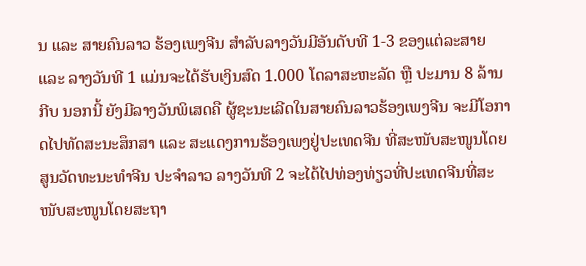ນ ແລະ ສາຍຄົນລາວ ຮ້ອງເພງຈີນ ສໍາລັບລາງວັນມີອັນດັບທີ 1-3 ຂອງແຕ່ລະສາຍ ແລະ ລາງວັນທີ 1 ແມ່ນຈະໄດ້ຮັບເງິນສົດ 1.000 ໂດລາສະຫະລັດ ຫຼື ປະມານ 8 ລ້ານກີບ ນອກນີ້ ຍັງມີລາງວັນພິເສດຄື ຜູ້ຊະນະເລີດໃນສາຍຄົນລາວຮ້ອງເພງຈີນ ຈະມີໂອກາດໄປທັດສະນະສຶກສາ ແລະ ສະແດງການຮ້ອງເພງຢູ່ປະເທດຈີນ ທີ່ສະໜັບສະໜູນໂດຍສູນວັດທະນະທໍາຈີນ ປະຈໍາລາວ ລາງວັນທີ 2 ຈະໄດ້ໄປທ່ອງທ່ຽວທີ່ປະເທດຈີນທີ່ສະໜັບສະໜູນໂດຍສະຖາ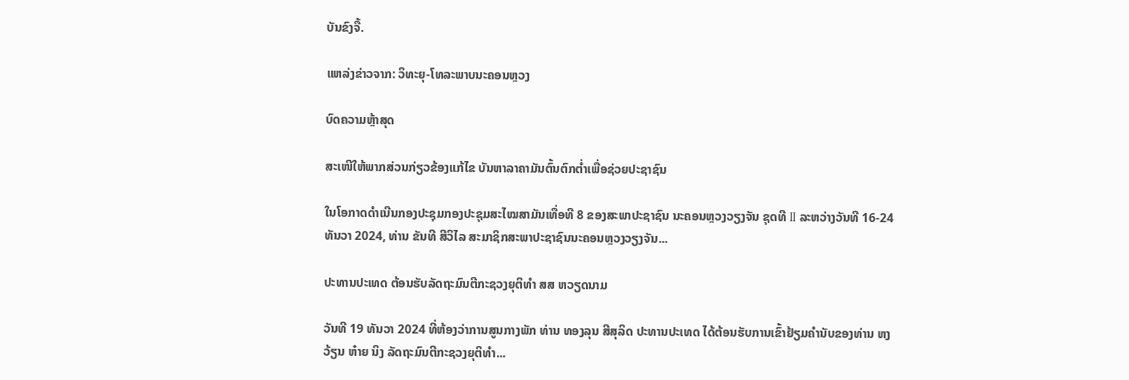ບັນຂົງຈື້.

ແຫລ່ງຂ່າວຈາກ: ວິທະຍຸ-ໂທລະພາບນະຄອນຫຼວງ

ບົດຄວາມຫຼ້າສຸດ

ສະເໜີໃຫ້ພາກສ່ວນກ່ຽວຂ້ອງແກ້ໄຂ ບັນຫາລາຄາມັນຕົ້ນຕົກຕໍ່າເພື່ອຊ່ວຍປະຊາຊົນ

ໃນໂອກາດດຳເນີນກອງປະຊຸມກອງປະຊຸມສະໄໝສາມັນເທື່ອທີ 8 ຂອງສະພາປະຊາຊົນ ນະຄອນຫຼວງວຽງຈັນ ຊຸດທີ II ລະຫວ່າງວັນທີ 16-24 ທັນວາ 2024, ທ່ານ ຂັນທີ ສີວິໄລ ສະມາຊິກສະພາປະຊາຊົນນະຄອນຫຼວງວຽງຈັນ...

ປະທານປະເທດ ຕ້ອນຮັບລັດຖະມົນຕີກະຊວງຍຸຕິທຳ ສສ ຫວຽດນາມ

ວັນທີ 19 ທັນວາ 2024 ທີ່ຫ້ອງວ່າການສູນກາງພັກ ທ່ານ ທອງລຸນ ສີສຸລິດ ປະທານປະເທດ ໄດ້ຕ້ອນຮັບການເຂົ້າຢ້ຽມຄຳນັບຂອງທ່ານ ຫງວ້ຽນ ຫ໋າຍ ນິງ ລັດຖະມົນຕີກະຊວງຍຸຕິທຳ...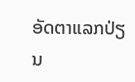ອັດຕາແລກປ່ຽນ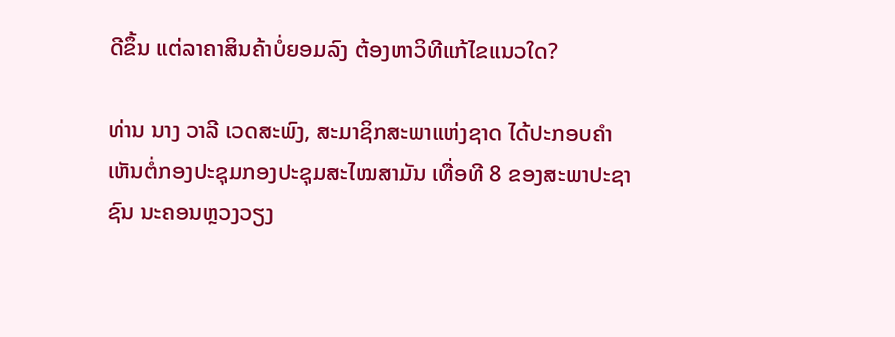ດີຂຶ້ນ ແຕ່ລາຄາສິນຄ້າບໍ່ຍອມລົງ ຕ້ອງຫາວິທີແກ້ໄຂແນວໃດ?

ທ່ານ ນາງ ວາລີ ເວດສະພົງ, ສະມາຊິກສະພາແຫ່ງຊາດ ໄດ້ປະກອບຄໍາເຫັນຕໍ່ກອງປະຊຸມກອງປະຊຸມສະໄໝສາມັນ ເທື່ອທີ 8 ຂອງສະພາປະຊາຊົນ ນະຄອນຫຼວງວຽງ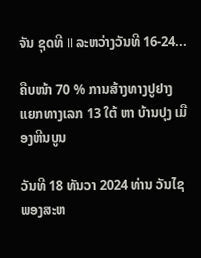ຈັນ ຊຸດທີ II ລະຫວ່າງວັນທີ 16-24...

ຄືບໜ້າ 70 % ການສ້າງທາງປູຢາງ ແຍກທາງເລກ 13 ໃຕ້ ຫາ ບ້ານປຸງ ເມືອງຫີນບູນ

ວັນທີ 18 ທັນວາ 2024 ທ່ານ ວັນໄຊ ພອງສະຫ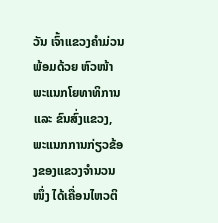ວັນ ເຈົ້າແຂວງຄຳມ່ວນ ພ້ອມດ້ວຍ ຫົວໜ້າພະແນກໂຍທາທິການ ແລະ ຂົນສົ່ງແຂວງ, ພະແນກການກ່ຽວຂ້ອງຂອງແຂວງຈໍານວນໜຶ່ງ ໄດ້ເຄື່ອນໄຫວຕິ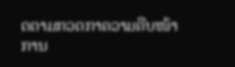ດຕາມກວດກາຄວາມຄືບໜ້າການ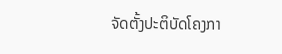ຈັດຕັ້ງປະຕິບັດໂຄງກາ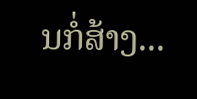ນກໍ່ສ້າງ...